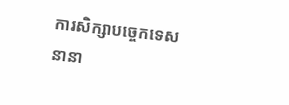ការសិក្សាបច្ចេកទេសនានា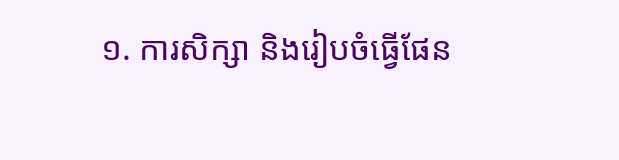១. ការសិក្សា និងរៀបចំធ្វើផែន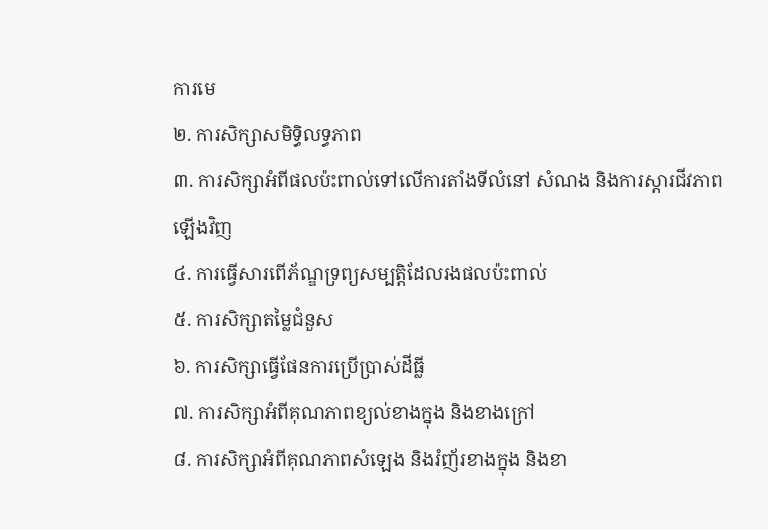ការមេ
២. ការសិក្សាសមិទ្ធិលទ្ធភាព
៣. ការសិក្សាអំពីផលប៉ះពាល់ទៅលើការតាំងទីលំនៅ សំណង និងការស្តារជីវភាពឡើងវិញ
៤. ការធ្វើសារពើភ័ណ្ឌទ្រព្យសម្បត្តិដែលរងផលប៉ះពាល់
៥. ការសិក្សាតម្លៃជំនួស
៦. ការសិក្សាធ្វើផែនការប្រើប្រាស់ដីធ្លី
៧. ការសិក្សាអំពីគុណភាពខ្យល់ខាងក្នុង និងខាងក្រៅ
៨. ការសិក្សាអំពីគុណភាពសំឡេង និងរំញ័រខាងក្នុង និងខា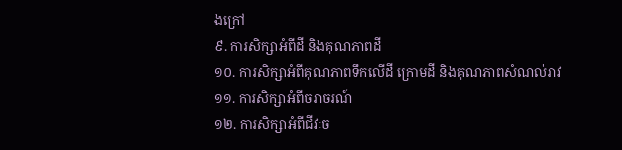ងក្រៅ
៩. ការសិក្សាអំពីដី និងគុណភាពដី
១០. ការសិក្សាអំពីគុណភាពទឹកលើដី ក្រោមដី និងគុណភាពសំណល់រាវ
១១. ការសិក្សាអំពីចរាចរណ៍
១២. ការសិក្សាអំពីជីវៈច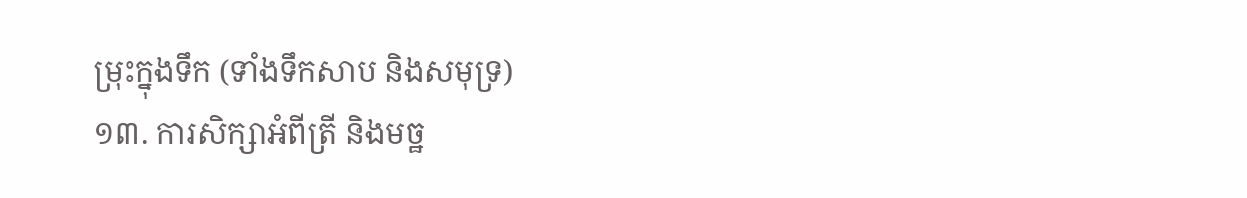ម្រុះក្នុងទឹក (ទាំងទឹកសាប និងសមុទ្រ)
១៣. ការសិក្សាអំពីត្រី និងមច្ឋ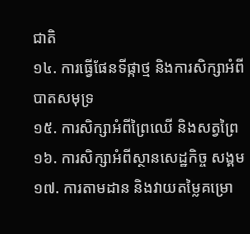ជាតិ
១៤. ការធ្វើផែនទីផ្កាថ្ម និងការសិក្សាអំពីបាតសមុទ្រ
១៥. ការសិក្សាអំពីព្រៃឈើ និងសត្វព្រៃ
១៦. ការសិក្សាអំពីស្ថានសេដ្ឋកិច្ច សង្គម
១៧. ការតាមដាន និងវាយតម្លៃគម្រោ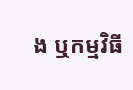ង ឬកម្មវិធី